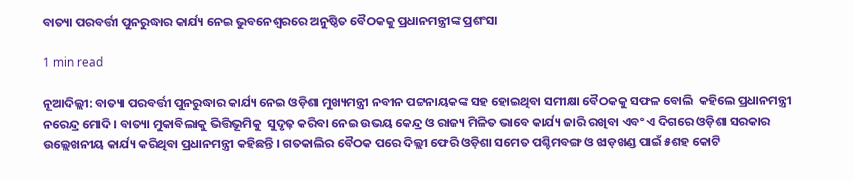ବାତ୍ୟା ପରବର୍ତ୍ତୀ ପୁନରୁଦ୍ଧାର କାର୍ଯ୍ୟ ନେଇ ଭୁବନେଶ୍ୱରରେ ଅନୁଷ୍ଠିତ ବୈଠକକୁ ପ୍ରଧାନମନ୍ତ୍ରୀଙ୍କ ପ୍ରଶଂସା

1 min read

ନୂଆଦିଲ୍ଲୀ: ବାତ୍ୟା ପରବର୍ତ୍ତୀ ପୁନରୁଦ୍ଧାର କାର୍ଯ୍ୟ ନେଇ ଓଡ଼ିଶା ମୁଖ୍ୟମନ୍ତ୍ରୀ ନବୀନ ପଟ୍ଟନାୟକଙ୍କ ସହ ହୋଇଥିବା ସମୀକ୍ଷା ବୈଠକକୁ ସଫଳ ବୋଲି  କହିଲେ ପ୍ରଧାନମନ୍ତ୍ରୀ ନରେନ୍ଦ୍ର ମୋଦି । ବାତ୍ୟା ମୁକାବିଲାକୁ ଭିତ୍ତିଭୂମିକୁ  ସୁଦୃଢ଼ କରିବା ନେଇ ଉଭୟ କେନ୍ଦ୍ର ଓ ରାଜ୍ୟ ମିଳିତ ଭାବେ କାର୍ଯ୍ୟ ଜାରି ରଖିବା ଏବଂ ଏ ଦିଗରେ ଓଡ଼ିଶା ସରକାର ଉଲ୍ଲେଖନୀୟ କାର୍ଯ୍ୟ କରିଥିବା ପ୍ରଧାନମନ୍ତ୍ରୀ କହିଛନ୍ତି । ଗତକାଲିର ବୈଠକ ପରେ ଦିଲ୍ଲୀ ଫେରି ଓଡ଼ିଶା ସମେତ ପଶ୍ଚିମବଙ୍ଗ ଓ ଝାଡ଼ଖଣ୍ଡ ପାଇଁ ୫ଶହ କୋଟି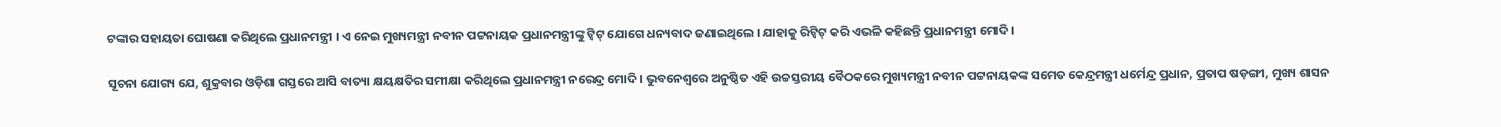ଟଙ୍କାର ସହାୟତା ଘୋଷଣା କରିଥିଲେ ପ୍ରଧାନମନ୍ତ୍ରୀ । ଏ ନେଇ ମୁଖ୍ୟମନ୍ତ୍ରୀ ନବୀନ ପଟ୍ଟନାୟକ ପ୍ରଧାନମନ୍ତ୍ରୀଙ୍କୁ ଟ୍ୱିଟ୍ ଯୋଗେ ଧନ୍ୟବାଦ ଜଣାଇଥିଲେ । ଯାହାକୁ ରିଟ୍ୱିଟ୍ କରି ଏଭଳି କହିଛନ୍ତି ପ୍ରଧାନମନ୍ତ୍ରୀ ମୋଦି ।

ସୂଚନା ଯୋଗ୍ୟ ଯେ, ଶୁକ୍ରବାର ଓଡ଼ିଶା ଗସ୍ତରେ ଆସି ବାତ୍ୟା କ୍ଷୟକ୍ଷତିର ସମୀକ୍ଷା କରିଥିଲେ ପ୍ରଧାନମନ୍ତ୍ରୀ ନରେନ୍ଦ୍ର ମୋଦି । ଭୁବନେଶ୍ୱରେ ଅନୁଷ୍ଠିତ ଏହି ଉଚ୍ଚସ୍ତରୀୟ ବୈଠକରେ ମୁଖ୍ୟମନ୍ତ୍ରୀ ନବୀନ ପଟ୍ଟନାୟକଙ୍କ ସମେତ କେନ୍ଦ୍ରମନ୍ତ୍ରୀ ଧର୍ମେନ୍ଦ୍ର ପ୍ରଧାନ, ପ୍ରତାପ ଷଡ଼ଙ୍ଗୀ, ମୁଖ୍ୟ ଶାସନ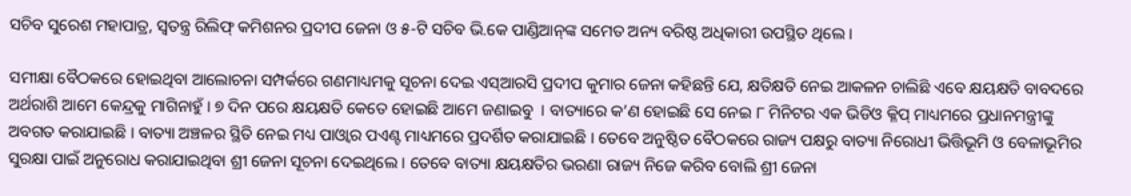ସଚିବ ସୁରେଶ ମହାପାତ୍ର, ସ୍ୱତନ୍ତ୍ର ରିଲିଫ୍ କମିଶନର ପ୍ରଦୀପ ଜେନା ଓ ୫-ଟି ସଚିବ ଭି.କେ ପାଣ୍ଡିଆନ୍‌ଙ୍କ ସମେତ ଅନ୍ୟ ବରିଷ୍ଠ ଅଧିକାରୀ ଉପସ୍ଥିତ ଥିଲେ ।

ସମୀକ୍ଷା ବୈଠକରେ ହୋଇଥିବା ଆଲୋଚନା ସମ୍ପର୍କରେ ଗଣମାଧ୍ୟମକୁ ସୂଚନା ଦେଇ ଏସ୍‌ଆରସି ପ୍ରଦୀପ କୁମାର ଜେନା କହିଛନ୍ତି ଯେ, କ୍ଷତିକ୍ଷତି ନେଇ ଆକଳନ ଚାଲିଛି ଏବେ କ୍ଷୟକ୍ଷତି ବାବଦରେ ଅର୍ଥରାଶି ଆମେ କେନ୍ଦ୍ରକୁ ମାଗିନାହୁଁ । ୭ ଦିନ ପରେ କ୍ଷୟକ୍ଷତି କେତେ ହୋଇଛି ଆମେ ଜଣାଇବୁ  । ବାତ୍ୟାରେ କ’ଣ ହୋଇଛି ସେ ନେଇ ୮ ମିନିଟର ଏକ ଭିଡିଓ କ୍ଳିପ୍ ମାଧ୍ୟମରେ ପ୍ରଧାନମନ୍ତ୍ରୀଙ୍କୁ ଅବଗତ କରାଯାଇଛି । ବାତ୍ୟା ଅଞ୍ଚଳର ସ୍ଥିତି ନେଇ ମଧ୍ୟ ପାଓ୍ୱାର ପଏଣ୍ଟ ମାଧ୍ୟମରେ ପ୍ରଦର୍ଶିତ କରାଯାଇଛି । ତେବେ ଅନୁଷ୍ଠିତ ବୈଠକରେ ରାଜ୍ୟ ପକ୍ଷରୁ ବାତ୍ୟା ନିରୋଧୀ ଭିତ୍ତିଭୂମି ଓ ବେଳାଭୂମିର ସୁରକ୍ଷା ପାଇଁ ଅନୁରୋଧ କରାଯାଇଥିବା ଶ୍ରୀ ଜେନା ସୂଚନା ଦେଇଥିଲେ । ତେବେ ବାତ୍ୟା କ୍ଷୟକ୍ଷତିର ଭରଣା ରାଜ୍ୟ ନିଜେ କରିବ ବୋଲି ଶ୍ରୀ ଜେନା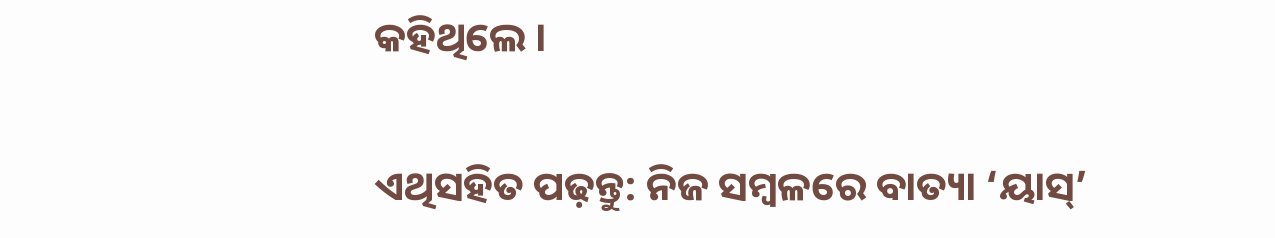କହିଥିଲେ ।

ଏଥିସହିତ ପଢ଼ନ୍ତୁ: ନିଜ ସମ୍ବଳରେ ବାତ୍ୟା ‘ୟାସ୍’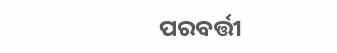ପରବର୍ତ୍ତୀ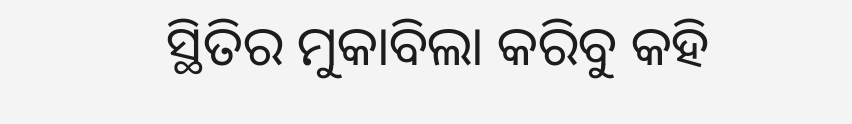ସ୍ଥିତିର ମୁକାବିଲା କରିବୁ କହି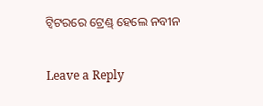ଟ୍ୱିଟରରେ ଟ୍ରେଣ୍ଡ୍ ହେଲେ ନବୀନ

Leave a Reply